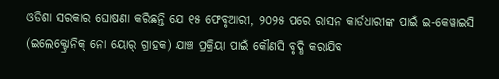ଓଡିଶା ସରକାର ଘୋଷଣା କରିଛନ୍ତି ଯେ ୧୫ ଫେବୃଆରୀ, ୨୦୨୫ ପରେ ରାସନ କାର୍ଡଧାରୀଙ୍କ ପାଇଁ ଇ-କେୱାଇସି (ଇଲେକ୍ଟ୍ରୋନିକ୍ ନୋ ୟୋର୍ ଗ୍ରାହକ) ଯାଞ୍ଚ ପ୍ରକ୍ରିୟା ପାଇଁ କୌଣସି ବୃଦ୍ଧି କରାଯିବ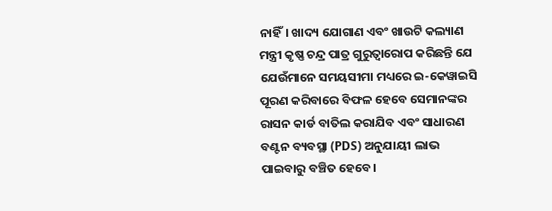ନାହିଁ। ଖାଦ୍ୟ ଯୋଗାଣ ଏବଂ ଖାଉଟି କଲ୍ୟାଣ ମନ୍ତ୍ରୀ କୃଷ୍ଣ ଚନ୍ଦ୍ର ପାତ୍ର ଗୁରୁତ୍ୱାରୋପ କରିଛନ୍ତି ଯେ ଯେଉଁମାନେ ସମୟସୀମା ମଧ୍ୟରେ ଇ-କେୱାଇସି ପୂରଣ କରିବାରେ ବିଫଳ ହେବେ ସେମାନଙ୍କର ରାସନ କାର୍ଡ ବାତିଲ କରାଯିବ ଏବଂ ସାଧାରଣ ବଣ୍ଟନ ବ୍ୟବସ୍ଥା (PDS) ଅନୁଯାୟୀ ଲାଭ ପାଇବାରୁ ବଞ୍ଚିତ ହେବେ।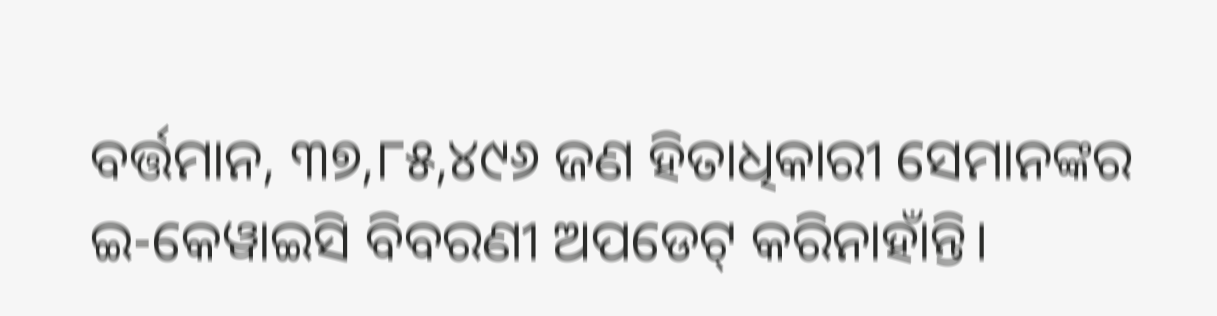ବର୍ତ୍ତମାନ, ୩୭,୮୫,୪୯୬ ଜଣ ହିତାଧିକାରୀ ସେମାନଙ୍କର ଇ-କେୱାଇସି ବିବରଣୀ ଅପଡେଟ୍ କରିନାହାଁନ୍ତି।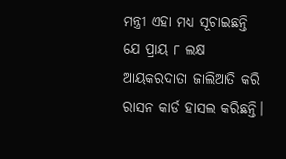ମନ୍ତ୍ରୀ ଏହା ମଧ୍ୟ ସୂଚାଇଛନ୍ତି ଯେ ପ୍ରାୟ ୮ ଲକ୍ଷ ଆୟକରଦାତା ଜାଲିଆତି କରି ରାସନ କାର୍ଡ ହାସଲ କରିଛନ୍ତି।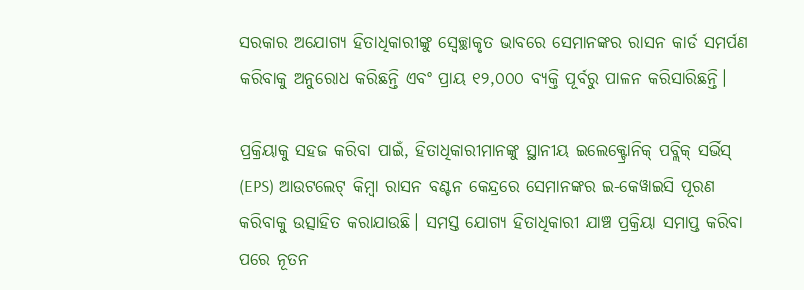ସରକାର ଅଯୋଗ୍ୟ ହିତାଧିକାରୀଙ୍କୁ ସ୍ୱେଚ୍ଛାକୃତ ଭାବରେ ସେମାନଙ୍କର ରାସନ କାର୍ଡ ସମର୍ପଣ କରିବାକୁ ଅନୁରୋଧ କରିଛନ୍ତି ଏବଂ ପ୍ରାୟ ୧୨,୦୦୦ ବ୍ୟକ୍ତି ପୂର୍ବରୁ ପାଳନ କରିସାରିଛନ୍ତି।

ପ୍ରକ୍ରିୟାକୁ ସହଜ କରିବା ପାଇଁ, ହିତାଧିକାରୀମାନଙ୍କୁ ସ୍ଥାନୀୟ ଇଲେକ୍ଟ୍ରୋନିକ୍ ପବ୍ଲିକ୍ ସର୍ଭିସ୍ (EPS) ଆଉଟଲେଟ୍ କିମ୍ବା ରାସନ ବଣ୍ଟନ କେନ୍ଦ୍ରରେ ସେମାନଙ୍କର ଇ-କେୱାଇସି ପୂରଣ କରିବାକୁ ଉତ୍ସାହିତ କରାଯାଉଛି। ସମସ୍ତ ଯୋଗ୍ୟ ହିତାଧିକାରୀ ଯାଞ୍ଚ ପ୍ରକ୍ରିୟା ସମାପ୍ତ କରିବା ପରେ ନୂତନ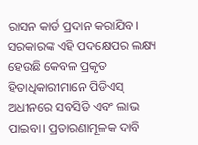ରାସନ କାର୍ଡ ପ୍ରଦାନ କରାଯିବ। ସରକାରଙ୍କ ଏହି ପଦକ୍ଷେପର ଲକ୍ଷ୍ୟ ହେଉଛି କେବଳ ପ୍ରକୃତ ହିତାଧିକାରୀମାନେ ପିଡିଏସ୍ ଅଧୀନରେ ସବସିଡି ଏବଂ ଲାଭ ପାଇବା। ପ୍ରତାରଣାମୂଳକ ଦାବି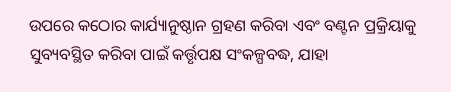ଉପରେ କଠୋର କାର୍ଯ୍ୟାନୁଷ୍ଠାନ ଗ୍ରହଣ କରିବା ଏବଂ ବଣ୍ଟନ ପ୍ରକ୍ରିୟାକୁ ସୁବ୍ୟବସ୍ଥିତ କରିବା ପାଇଁ କର୍ତ୍ତୃପକ୍ଷ ସଂକଳ୍ପବଦ୍ଧ, ଯାହା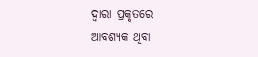ଦ୍ୱାରା ପ୍ରକୃତରେ ଆବଶ୍ୟକ ଥିବା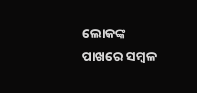ଲୋକଙ୍କ ପାଖରେ ସମ୍ବଳ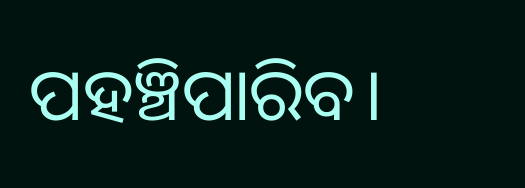ପହଞ୍ଚିପାରିବ।